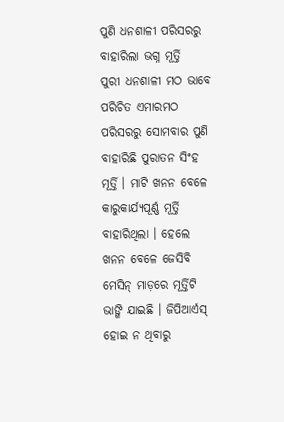ପୁଣି ଧନଶାଳୀ ପରିସରରୁ ବାହାରିଲା ଭଗ୍ନ ମୂର୍ତ୍ତି
ପୁରୀ ଧନଶାଳୀ ମଠ ଭାବେ ପରିଚିତ ଏମାରମଠ ପରିସରରୁ ସୋମବାର ପୁଣି ବାହାରିଛି ପୁରାତନ ସିଂହ ମୂର୍ତ୍ତି । ମାଟି ଖନନ ବେଳେ କାରୁକାର୍ଯ୍ୟପୂର୍ଣ୍ଣ ମୂର୍ତ୍ତି ବାହାରିଥିଲା । ହେଲେ ଖନନ ବେଳେ ଜେସିବି ମେସିନ୍ ମାଡ଼ରେ ମୂର୍ତ୍ତିଟି ଭାଙ୍ଗି ଯାଇଛି । ଜିପିଆର୍ଏସ୍ ହୋଇ ନ ଥିବାରୁ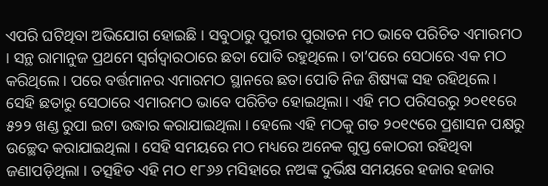ଏପରି ଘଟିଥିବା ଅଭିଯୋଗ ହୋଇଛି । ସବୁଠାରୁ ପୁରୀର ପୁରାତନ ମଠ ଭାବେ ପରିଚିତ ଏମାରମଠ । ସନ୍ଥ ରାମାନୁଜ ପ୍ରଥମେ ସ୍ୱର୍ଗଦ୍ୱାରଠାରେ ଛତା ପୋତି ରହୁଥିଲେ । ତା’ପରେ ସେଠାରେ ଏକ ମଠ କରିଥିଲେ । ପରେ ବର୍ତ୍ତମାନର ଏମାରମଠ ସ୍ଥାନରେ ଛତା ପୋତି ନିଜ ଶିଷ୍ୟଙ୍କ ସହ ରହିଥିଲେ । ସେହି ଛତାରୁ ସେଠାରେ ଏମାରମଠ ଭାବେ ପରିଚିତ ହୋଇଥିଲା । ଏହି ମଠ ପରିସରରୁ ୨୦୧୧ରେ ୫୨୨ ଖଣ୍ଡ ରୁପା ଇଟା ଉଦ୍ଧାର କରାଯାଇଥିଲା । ହେଲେ ଏହି ମଠକୁ ଗତ ୨୦୧୯ରେ ପ୍ରଶାସନ ପକ୍ଷରୁ ଉଚ୍ଛେଦ କରାଯାଇଥିଲା । ସେହି ସମୟରେ ମଠ ମଧ୍ୟରେ ଅନେକ ଗୁପ୍ତ କୋଠରୀ ରହିଥିବା ଜଣାପଡ଼ିଥିଲା । ତତ୍ସହିତ ଏହି ମଠ ୧୮୬୬ ମସିହାରେ ନଅଙ୍କ ଦୁର୍ଭିକ୍ଷ ସମୟରେ ହଜାର ହଜାର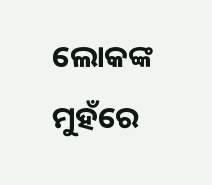ଲୋକଙ୍କ ମୁହଁରେ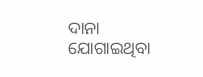ଦାନା ଯୋଗାଇଥିବା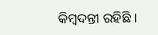କିମ୍ବଦନ୍ତୀ ରହିଛି ।